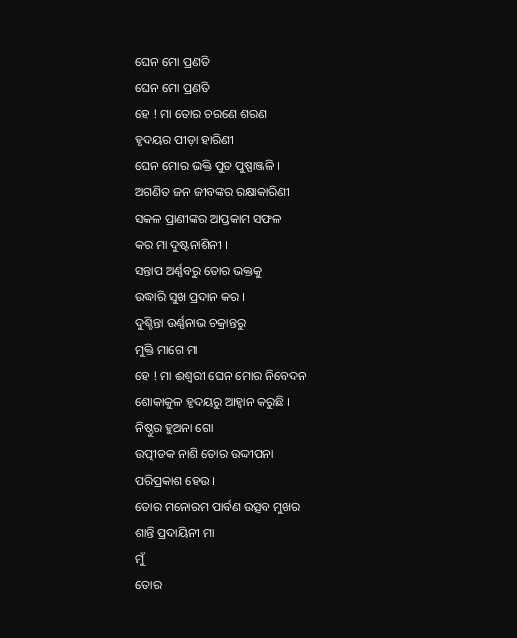ଘେନ ମୋ ପ୍ରଣତି
ଘେନ ମୋ ପ୍ରଣତି
ହେ ! ମା ତୋର ଚରଣେ ଶରଣ
ହୃଦୟର ପୀଡ଼ା ହାରିଣୀ
ଘେନ ମୋର ଭକ୍ତି ପୁତ ପୁଷ୍ପାଞ୍ଜଳି ।
ଅଗଣିତ ଜନ ଜୀବଙ୍କର ରକ୍ଷାକାରିଣୀ
ସକଳ ପ୍ରାଣୀଙ୍କର ଆପ୍ତକାମ ସଫଳ
କର ମା ଦୁଷ୍ଟନାଶିନୀ ।
ସନ୍ତାପ ଅର୍ଣ୍ଣବରୁ ତୋର ଭକ୍ତକୁ
ଉଦ୍ଧାରି ସୁଖ ପ୍ରଦାନ କର ।
ଦୁଶ୍ଚିନ୍ତା ଉର୍ଣ୍ଣନାଭ ଚକ୍ରାନ୍ତରୁ
ମୁକ୍ତି ମାଗେ ମା
ହେ ! ମା ଈଶ୍ଵରୀ ଘେନ ମୋର ନିବେଦନ
ଶୋକାକୁଳ ହୃଦୟରୁ ଆହ୍ୱାନ କରୁଛି ।
ନିଷ୍ଠୁର ହୁଅନା ଗୋ
ଉତ୍ପୀଡକ ନାଶି ତୋର ଉଦ୍ଦୀପନା
ପରିପ୍ରକାଶ ହେଉ ।
ତୋର ମନୋରମ ପାର୍ବଣ ଉତ୍ସବ ମୁଖର
ଶାନ୍ତି ପ୍ରଦାୟିନୀ ମା
ମୁଁ
ତୋର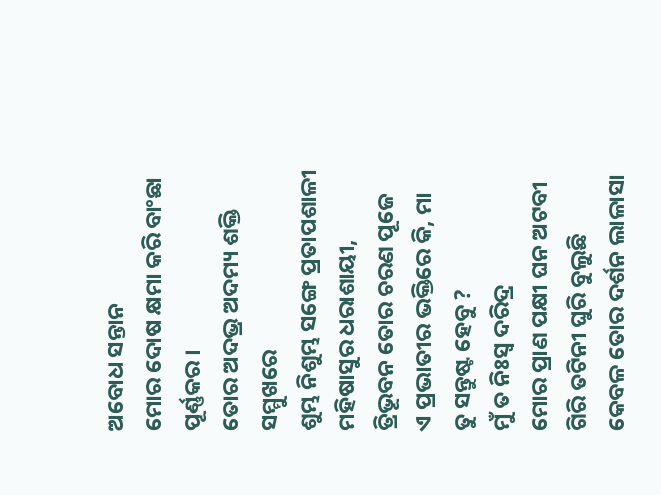ଅବୋଧ ସନ୍ତାନ
ମୋର ଦୋଷ କ୍ଷମା କରି ବାଂଛା ପୂର୍ଣ୍ଣକର ।
ତୋର ଅଦଭ୍ର ଅଦମ୍ୟ ଶକ୍ତି ସମ୍ମୁଖରେ
ଶୁମ୍ଭ ନିଶୁମ୍ଭ ସଙ୍ଗେ ପ୍ରତାପଶାଳୀ
ମହିଷାସୁର ଧରାଶାୟୀ,
ତ୍ରିଭୂବନ ତୋର ଚରଣ ପୂଜେ
ଏ ପ୍ରଭାତୀର ଭକ୍ତିରେ କି, ମା
ତୁ ସନ୍ତୁଷ୍ଟ ହେବୁ ?
ମୁଁ ତ ନିଃସ୍ବ ଦରିଦ୍ର
ମୋର ପ୍ରାଣ ପକ୍ଷୀ ଘନ ଅଟବୀ
ଗିରି ତଟିନୀ ଘୁରି ବୁଲୁଛି
କେବଳ ତୋର ଦର୍ଶନ ଲାଳାସା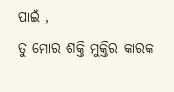ପାଇଁ ,
ତୁ ମୋର ଶକ୍ତି ମୁକ୍ତିର କାରକ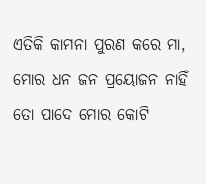ଏତିକି କାମନା ପୁରଣ କରେ ମା,
ମୋର ଧନ ଜନ ପ୍ରୟୋଜନ ନାହିଁ
ତୋ ପାଦେ ମୋର କୋଟି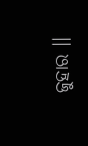ଜୁହାର ।।